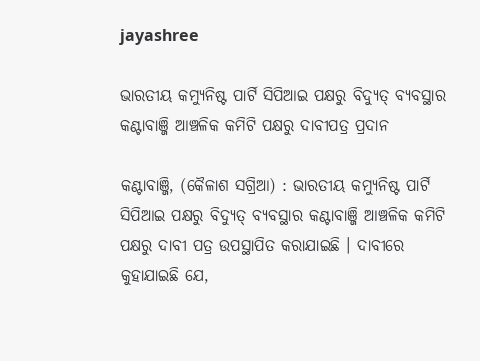jayashree

ଭାରତୀୟ କମ୍ୟୁନିଷ୍ଟ ପାର୍ଟି ସିପିଆଇ ପକ୍ଷରୁ ବିଦ୍ୟୁତ୍ ବ୍ୟବସ୍ଥାର କଣ୍ଟାବାଞ୍ଜି ଆଞ୍ଚଳିକ କମିଟି ପକ୍ଷରୁ ଦାବୀପତ୍ର ପ୍ରଦାନ

କଣ୍ଟାବାଞ୍ଜି, (କୈଳାଶ ସଗ୍ରିଆ) : ଭାରତୀୟ କମ୍ୟୁନିଷ୍ଟ ପାର୍ଟି ସିପିଆଇ ପକ୍ଷରୁ ବିଦ୍ୟୁତ୍ ବ୍ୟବସ୍ଥାର କଣ୍ଟାବାଞ୍ଜି ଆଞ୍ଚଳିକ କମିଟି ପକ୍ଷରୁ ଦାବୀ ପତ୍ର ଉପସ୍ଥାପିତ କରାଯାଇଛି । ଦାବୀରେ କୁହାଯାଇଛି ଯେ,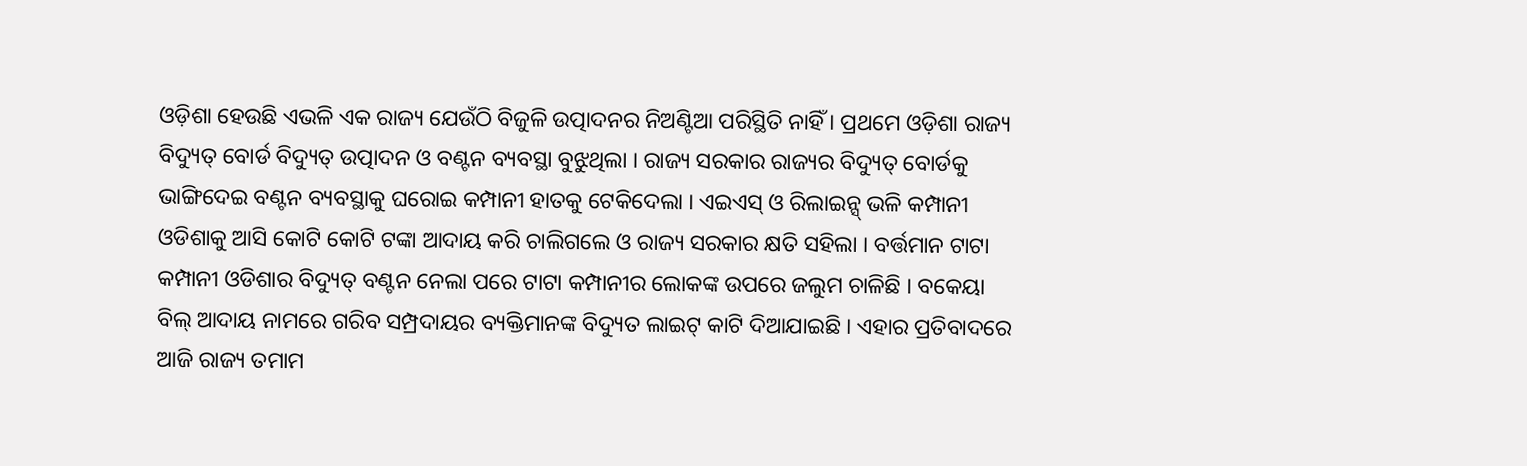ଓଡ଼ିଶା ହେଉଛି ଏଭଳି ଏକ ରାଜ୍ୟ ଯେଉଁଠି ବିଜୁଳି ଉତ୍ପାଦନର ନିଅଣ୍ଟିଆ ପରିସ୍ଥିତି ନାହିଁ । ପ୍ରଥମେ ଓଡ଼ିଶା ରାଜ୍ୟ ବିଦ୍ୟୁତ୍ ବୋର୍ଡ ବିଦ୍ୟୁତ୍ ଉତ୍ପାଦନ ଓ ବଣ୍ଟନ ବ୍ୟବସ୍ଥା ବୁଝୁଥିଲା । ରାଜ୍ୟ ସରକାର ରାଜ୍ୟର ବିଦ୍ୟୁତ୍ ବୋର୍ଡକୁ ଭାଙ୍ଗିଦେଇ ବଣ୍ଟନ ବ୍ୟବସ୍ଥାକୁ ଘରୋଇ କମ୍ପାନୀ ହାତକୁ ଟେକିଦେଲା । ଏଇଏସ୍ ଓ ରିଲାଇନ୍ସ୍ ଭଳି କମ୍ପାନୀ ଓଡିଶାକୁ ଆସି କୋଟି କୋଟି ଟଙ୍କା ଆଦାୟ କରି ଚାଲିଗଲେ ଓ ରାଜ୍ୟ ସରକାର କ୍ଷତି ସହିଲା । ବର୍ତ୍ତମାନ ଟାଟା କମ୍ପାନୀ ଓଡିଶାର ବିଦ୍ୟୁତ୍ ବଣ୍ଟନ ନେଲା ପରେ ଟାଟା କମ୍ପାନୀର ଲୋକଙ୍କ ଉପରେ ଜଲୁମ ଚାଳିଛି । ବକେୟା ବିଲ୍ ଆଦାୟ ନାମରେ ଗରିବ ସମ୍ପ୍ରଦାୟର ବ୍ୟକ୍ତିମାନଙ୍କ ବିଦ୍ୟୁତ ଲାଇଟ୍ କାଟି ଦିଆଯାଇଛି । ଏହାର ପ୍ରତିବାଦରେ ଆଜି ରାଜ୍ୟ ତମାମ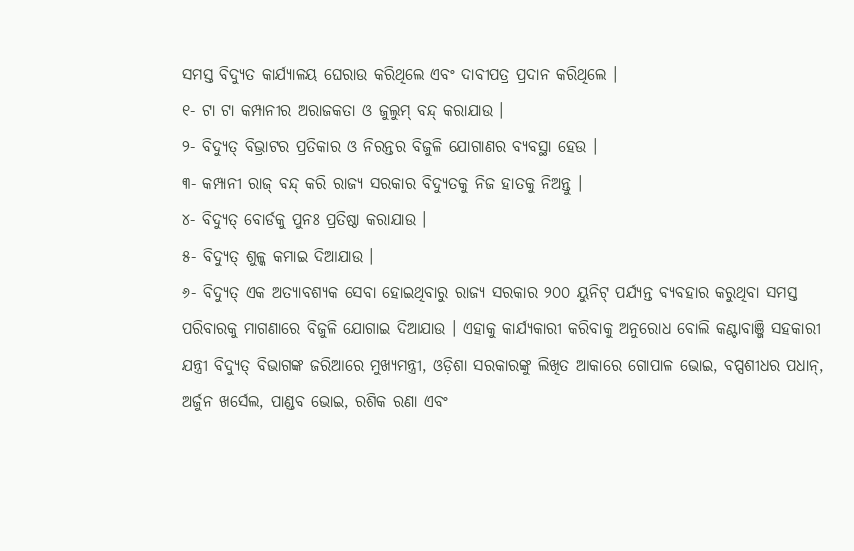ସମସ୍ତ ବିଦ୍ୟୁତ କାର୍ଯ୍ୟାଳୟ ଘେରାଉ କରିଥିଲେ ଏବଂ ଦାବୀପତ୍ର ପ୍ରଦାନ କରିଥିଲେ ।
୧- ଟା ଟା କମ୍ପାନୀର ଅରାଜକତା ଓ ଜୁଲୁମ୍ ବନ୍ଦ୍ କରାଯାଉ ।
୨- ବିଦ୍ୟୁତ୍ ବିଭ୍ରାଟର ପ୍ରତିକାର ଓ ନିରନ୍ତର ବିଜୁଳି ଯୋଗାଣର ବ୍ୟବସ୍ଥା ହେଉ ।
୩- କମ୍ପାନୀ ରାଜ୍ ବନ୍ଦ୍ କରି ରାଜ୍ୟ ସରକାର ବିଦ୍ୟୁତକୁ ନିଜ ହାତକୁ ନିଅନ୍ତୁ ।
୪- ବିଦ୍ୟୁତ୍ ବୋର୍ଡକୁ ପୁନଃ ପ୍ରତିଷ୍ଠା କରାଯାଉ ।
୫- ବିଦ୍ୟୁତ୍ ଶୁଳ୍କ କମାଇ ଦିଆଯାଉ ।
୬- ବିଦ୍ୟୁତ୍ ଏକ ଅତ୍ୟାବଶ୍ୟକ ସେବା ହୋଇଥିବାରୁ ରାଜ୍ୟ ସରକାର ୨୦୦ ୟୁନିଟ୍ ପର୍ଯ୍ୟନ୍ତ ବ୍ୟବହାର କରୁଥିବା ସମସ୍ତ ପରିବାରକୁ ମାଗଣାରେ ବିଜୁଳି ଯୋଗାଇ ଦିଆଯାଉ । ଏହାକୁ କାର୍ଯ୍ୟକାରୀ କରିବାକୁ ଅନୁରୋଧ ବୋଲି କଣ୍ଟାବାଞ୍ଜି ସହକାରୀ ଯନ୍ତ୍ରୀ ବିଦ୍ୟୁତ୍ ବିଭାଗଙ୍କ ଜରିଆରେ ମୁଖ୍ୟମନ୍ତ୍ରୀ, ଓଡ଼ିଶା ସରକାରଙ୍କୁ ଲିଖିତ ଆକାରେ ଗୋପାଳ ଭୋଇ, ବପ୍ସଶୀଧର ପଧାନ୍, ଅର୍ଜୁନ ଖର୍ସେଲ, ପାଣ୍ଡବ ଭୋଇ, ରଶିକ ରଣା ଏବଂ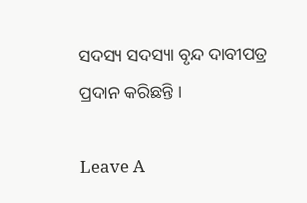ସଦସ୍ୟ ସଦସ୍ୟା ବୃନ୍ଦ ଦାବୀପତ୍ର ପ୍ରଦାନ କରିଛନ୍ତି ।

Leave A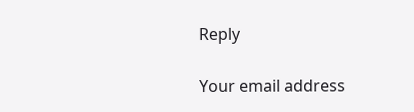Reply

Your email address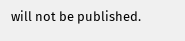will not be published.